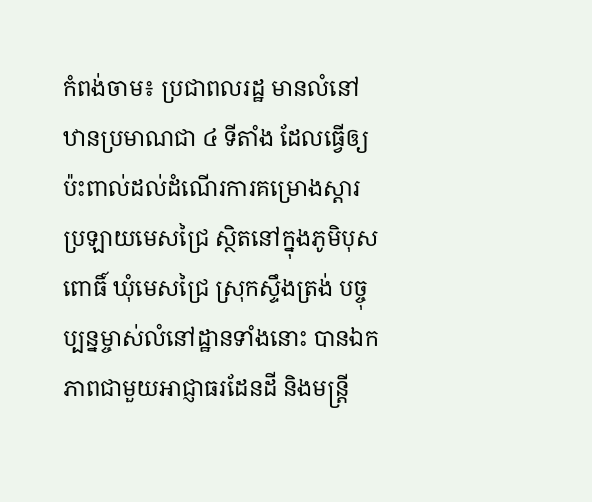កំពង់ចាម៖ ប្រជាពលរដ្ឋ មានលំនៅឋានប្រមាណជា ៤ ទីតាំង ដែលធ្វើឲ្យប៉ះពាល់ដល់ដំណើរការគម្រោងស្តារប្រឡាយមេសជ្រៃ ស្ថិតនៅក្នុងភូមិបុសពោធិ៍ ឃុំមេសជ្រៃ ស្រុកស្ទឹងត្រង់ បច្ចុប្បន្នម្ចាស់លំនៅដ្ឋានទាំងនោះ បានឯកភាពជាមួយអាជ្ញាធរដែនដី និងមន្ត្រី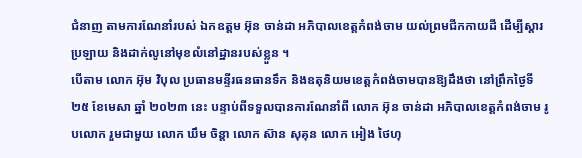ជំនាញ តាមការណែនាំរបស់ ឯកឧត្តម អ៊ុន ចាន់ដា អភិបាលខេត្តកំពង់ចាម យល់ព្រមជីកកាយដី ដើម្បីស្ដារប្រឡាយ និងដាក់លូនៅមុខលំនៅដ្ឋានរបស់ខ្លួន ។
បើតាម លោក អ៊ុម វិបុល ប្រធានមន្ទីរធនធានទឹក និងឧតុនិយមខេត្តកំពង់ចាមបានឱ្យដឹងថា នៅព្រឹកថ្ងៃទី ២៥ ខែមេសា ឆ្នាំ ២០២៣ នេះ បន្ទាប់ពីទទួលបានការណែនាំពី លោក អ៊ុន ចាន់ដា អភិបាលខេត្តកំពង់ចាម រូបលោក រួមជាមួយ លោក ឃឹម ចិន្តា លោក ស៊ាន សុគុន លោក អៀង ថៃហុ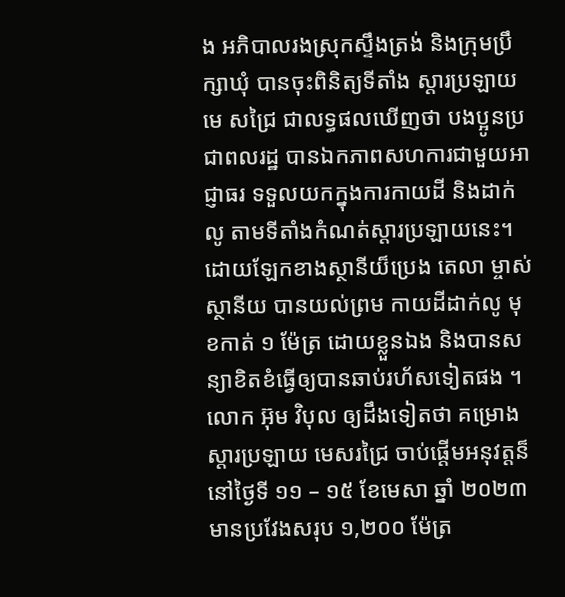ង អភិបាលរងស្រុកស្ទឹងត្រង់ និងក្រុមប្រឹក្សាឃុំ បានចុះពិនិត្យទីតាំង ស្តារប្រឡាយមេ សជ្រៃ ជាលទ្ធផលឃើញថា បងប្អូនប្រជាពលរដ្ឋ បានឯកភាពសហការជាមួយអាជ្ញាធរ ទទួលយកក្នុងការកាយដី និងដាក់លូ តាមទីតាំងកំណត់ស្តារប្រឡាយនេះ។ ដោយឡែកខាងស្ថានីយ៏ប្រេង តេលា ម្ចាស់ស្ថានីយ បានយល់ព្រម កាយដីដាក់លូ មុខកាត់ ១ ម៉ែត្រ ដោយខ្លួនឯង និងបានសន្យាខិតខំធ្វើឲ្យបានឆាប់រហ័សទៀតផង ។
លោក អ៊ុម វិបុល ឲ្យដឹងទៀតថា គម្រោងស្តារប្រឡាយ មេសរជ្រៃ ចាប់ផ្តើមអនុវត្តន៏ នៅថ្ងៃទី ១១ – ១៥ ខែមេសា ឆ្នាំ ២០២៣ មានប្រវែងសរុប ១,២០០ ម៉ែត្រ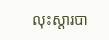លុះស្តារបា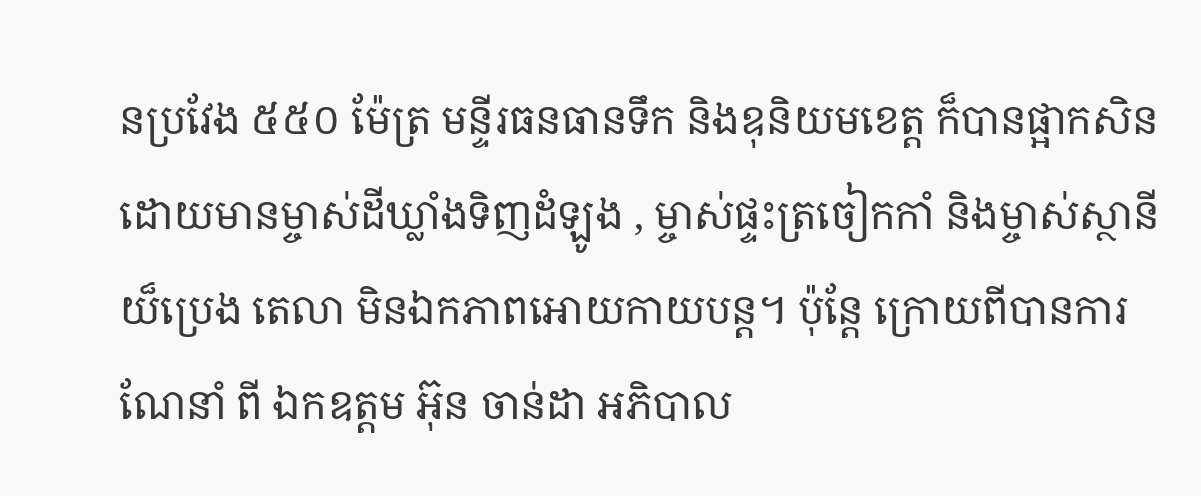នប្រវែង ៥៥០ ម៉ែត្រ មន្ទីរធនធានទឹក និងឧុនិយមខេត្ត ក៏បានផ្អាកសិន ដោយមានម្ចាស់ដីឃ្លាំងទិញដំឡូង , ម្ចាស់ផ្ទះត្រចៀកកាំ និងម្ចាស់ស្ថានីយ៏ប្រេង តេលា មិនឯកភាពអោយកាយបន្ត។ ប៉ុន្តែ ក្រោយពីបានការណែនាំ ពី ឯកឧត្តម អ៊ុន ចាន់ដា អភិបាល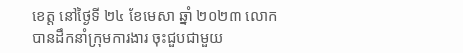ខេត្ត នៅថ្ងៃទី ២៤ ខែមេសា ឆ្នាំ ២០២៣ លោកបានដឹកនាំក្រុមការងារ ចុះជួបជាមួយ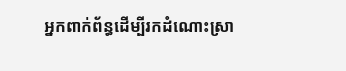អ្នកពាក់ព័ន្ធដើម្បីរកដំណោះស្រា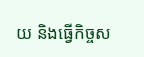យ និងធ្វើកិច្ចស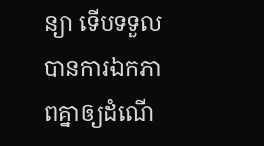ន្យា ទើបទទួលបានការឯកភាពគ្នាឲ្យដំណើ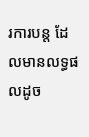រការបន្ត ដែលមានលទ្ធផលដូច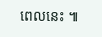ពេលនេះ ៕